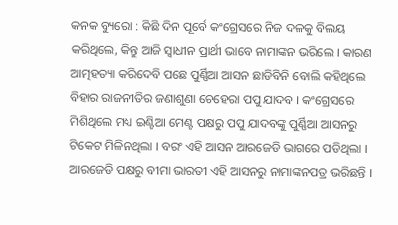କନକ ବ୍ୟୁରୋ : କିଛି ଦିନ ପୂର୍ବେ କଂଗ୍ରେସରେ ନିଜ ଦଳକୁ ବିଲୟ କରିଥିଲେ, କିନ୍ତୁ ଆଜି ସ୍ୱାଧୀନ ପ୍ରାର୍ଥୀ ଭାବେ ନାମାଙ୍କନ ଭରିଲେ । କାରଣ ଆତ୍ମହତ୍ୟା କରିଦେବି ପଛେ ପୁର୍ଣ୍ଣିଆ ଆସନ ଛାଡିବିନି ବୋଲି କହିଥିଲେ ବିହାର ରାଜନୀତିର ଜଣାଶୁଣା ଚେହେରା ପପୁ ଯାଦବ । କଂଗ୍ରେସରେ ମିଶିଥିଲେ ମଧ୍ୟ ଇଣ୍ଟିଆ ମେଣ୍ଟ ପକ୍ଷରୁ ପପୁ ଯାଦବଙ୍କୁ ପୁର୍ଣ୍ଣିଆ ଆସନରୁ ଟିକେଟ ମିଳିନଥିଲା । ବରଂ ଏହି ଆସନ ଆରଜେଡି ଭାଗରେ ପଡିଥିଲା । ଆରଜେଡି ପକ୍ଷରୁ ବୀମା ଭାରତୀ ଏହି ଆସନରୁ ନାମାଙ୍କନପତ୍ର ଭରିଛନ୍ତି ।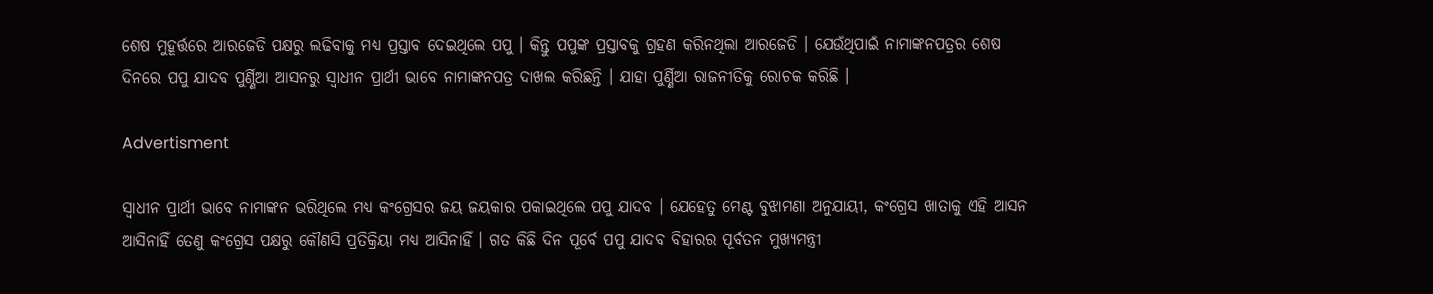ଶେଷ ମୁହୂର୍ତ୍ତରେ ଆରଜେଡି ପକ୍ଷରୁ ଲଢିବାକୁ ମଧ୍ୟ ପ୍ରସ୍ତାବ ଦେଇଥିଲେ ପପୁ । କିନ୍ତୁ ପପୁଙ୍କ ପ୍ରସ୍ତାବକୁ ଗ୍ରହଣ କରିନଥିଲା ଆରଜେଡି । ଯେଉଁଥିପାଇଁ ନାମାଙ୍କନପତ୍ରର ଶେଷ ଦିନରେ ପପୁ ଯାଦବ ପୁର୍ଣ୍ଣିଆ ଆସନରୁ ସ୍ୱାଧୀନ ପ୍ରାର୍ଥୀ ଭାବେ ନାମାଙ୍କନପତ୍ର ଦାଖଲ କରିଛନ୍ତି । ଯାହା ପୁର୍ଣ୍ଣିଆ ରାଜନୀତିକୁ ରୋଚକ କରିଛି ।

Advertisment

ସ୍ୱାଧୀନ ପ୍ରାର୍ଥୀ ଭାବେ ନାମାଙ୍କନ ଭରିଥିଲେ ମଧ୍ୟ କଂଗ୍ରେସର ଜୟ ଜୟକାର ପକାଇଥିଲେ ପପୁ ଯାଦବ । ଯେହେତୁ ମେଣ୍ଟ ବୁଝାମଣା ଅନୁଯାୟୀ, କଂଗ୍ରେସ ଖାତାକୁ ଏହି ଆସନ ଆସିନାହିଁ ତେଣୁ କଂଗ୍ରେସ ପକ୍ଷରୁ କୌଣସି ପ୍ରତିକ୍ରିୟା ମଧ୍ୟ ଆସିନାହିଁ । ଗତ କିଛି ଦିନ ପୂର୍ବେ ପପୁ ଯାଦବ ବିହାରର ପୂର୍ବତନ ମୁଖ୍ୟମନ୍ତ୍ରୀ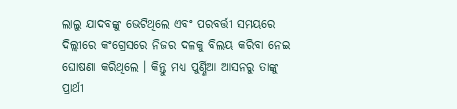ଲାଲୁ ଯାଦବଙ୍କୁ ଭେଟିଥିଲେ ଏବଂ ପରବର୍ତ୍ତୀ ସମୟରେ ଦିଲ୍ଲୀରେ କଂଗ୍ରେସରେ ନିଜର ଦଳକୁ ବିଲୟ କରିବା ନେଇ ଘୋଷଣା କରିଥିଲେ । କିନ୍ତୁ ମଧ୍ୟ ପୁର୍ଣ୍ଣିଆ ଆସନରୁ ତାଙ୍କୁ ପ୍ରାର୍ଥୀ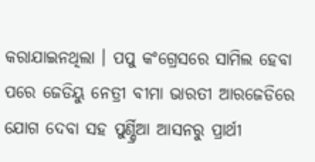କରାଯାଇନଥିଲା । ପପୁ କଂଗ୍ରେସରେ ସାମିଲ ହେବା ପରେ ଜେଡିୟୁ ନେତ୍ରୀ ବୀମା ଭାରତୀ ଆରଜେଡିରେ ଯୋଗ ଦେବା ସହ ପୁର୍ଣ୍ଣ୍ରିଆ ଆସନରୁ ପ୍ରାର୍ଥୀ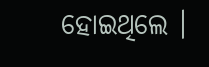ହୋଇଥିଲେ ।